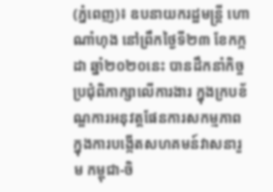(ភ្នំពេញ)៖ ឧបនាយករដ្ឋមន្ត្រី ហោ ណាំហុង នៅព្រឹកថ្ងៃទី២៣ ខែកក្កដា ឆ្នាំ២០២០នេះ បានដឹកនាំកិច្ចប្រជុំពិភាក្សាលើការងារ ក្នុងក្របខ័ណ្ឌការអនុវត្តផែនការសកម្មភាព ក្នុងការបង្កើតសហគមន៍វាសនារួម កម្ពុជា-ចិ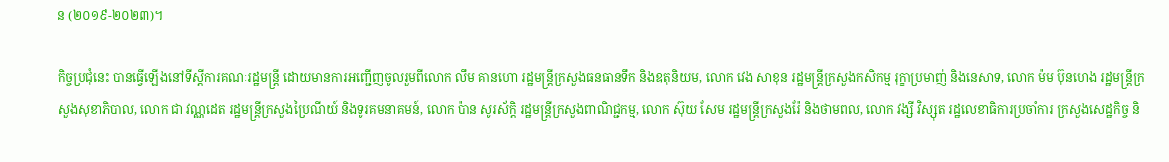ន (២០១៩-២០២៣)។

កិច្ចប្រជុំនេះ បានធ្វើឡើងនៅទីស្តីការគណៈរដ្ឋមន្ត្រី ដោយមានការអញ្ជើញចូលរួមពីលោក លឹម គានហោ រដ្ឋមន្រ្តីក្រសួងធនធានទឹក និងឧតុនិយម, លោក វេង សាខុន រដ្ឋមន្ត្រីក្រសួងកសិកម្ម រុក្ខាប្រមាញ់ និងនេសាទ, លោក ម៉ម ប៊ុនហេង រដ្ឋមន្ត្រីក្រសួងសុខាភិបាល, លោក ជា វណ្ណដេត រដ្ឋមន្ត្រីក្រសួងប្រៃណីយ៍ និងទូរគមនាគមន៍, លោក ប៉ាន សូរស័ក្តិ រដ្ឋមន្ត្រីក្រសួងពាណិជ្ជកម្ម, លោក ស៊ុយ សែម រដ្ឋមន្ត្រីក្រសួងរ៉ែ និងថាមពល, លោក វង្សី វិស្សុត រដ្ឋលេខាធិការប្រចាំការ ក្រសួងសេដ្ឋកិច្ច និ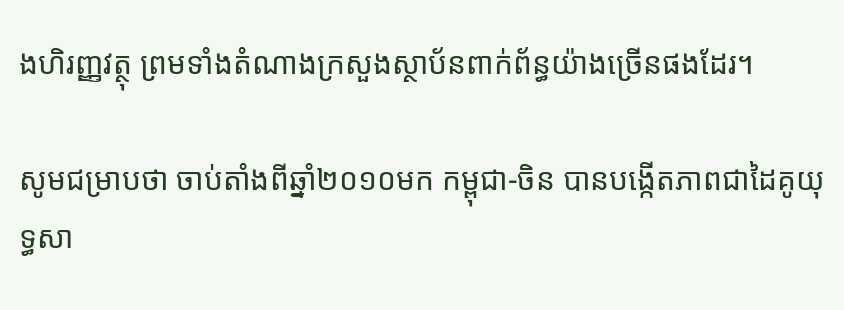ងហិរញ្ញវត្ថុ ព្រមទាំងតំណាងក្រសួងស្ថាប័នពាក់ព័ន្ធយ៉ាងច្រើនផងដែរ។

សូមជម្រាបថា ចាប់តាំងពីឆ្នាំ២០១០មក កម្ពុជា-ចិន បានបង្កើតភាពជាដៃគូយុទ្ធសា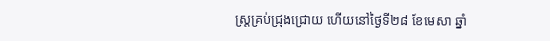ស្ត្រគ្រប់ជ្រុងជ្រោយ ហើយនៅថ្ងៃទី២៨ ខែមេសា ឆ្នាំ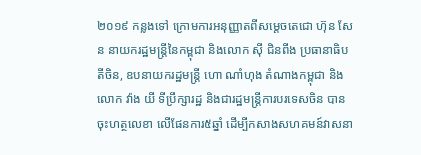២០១៩ កន្លងទៅ ក្រោមការអនុញ្ញាតពីសម្តេចតេជោ ហ៊ុន សែន នាយករដ្ឋមន្ត្រីនៃកម្ពុជា និងលោក ស៊ី ជិនពីង ប្រធានាធិបតីចិន, ឧបនាយករដ្ឋមន្ត្រី ហោ ណាំហុង តំណាងកម្ពុជា និងលោក វ៉ាង យី ទីប្រឹក្សារដ្ឋ និងជារដ្ឋមន្ត្រីការបរទេសចិន បានចុះហត្ថលេខា លើផែនការ៥ឆ្នាំ ដើម្បីកសាងសហគមន៍វាសនា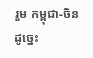រួម កម្ពុជា-ចិន ដូច្នេះ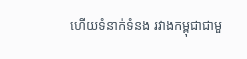ហើយទំនាក់ទំនង រវាងកម្ពុជាជាមួ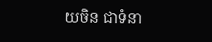យចិន ជាទំនា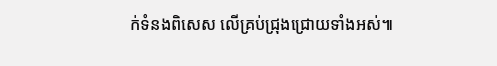ក់ទំនងពិសេស លើគ្រប់ជ្រុងជ្រោយទាំងអស់៕